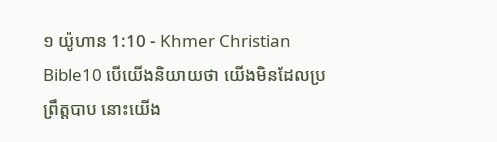១ យ៉ូហាន 1:10 - Khmer Christian Bible10 បើយើងនិយាយថា យើងមិនដែលប្រព្រឹត្ដបាប នោះយើង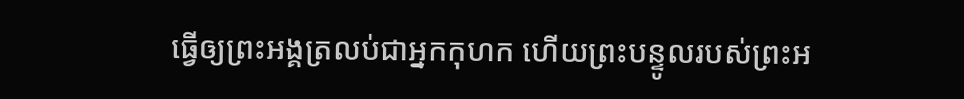ធ្វើឲ្យព្រះអង្គត្រលប់ជាអ្នកកុហក ហើយព្រះបន្ទូលរបស់ព្រះអ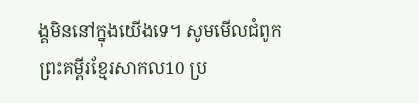ង្គមិននៅក្នុងយើងទេ។ សូមមើលជំពូកព្រះគម្ពីរខ្មែរសាកល10 ប្រ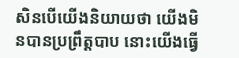សិនបើយើងនិយាយថា យើងមិនបានប្រព្រឹត្តបាប នោះយើងធ្វើ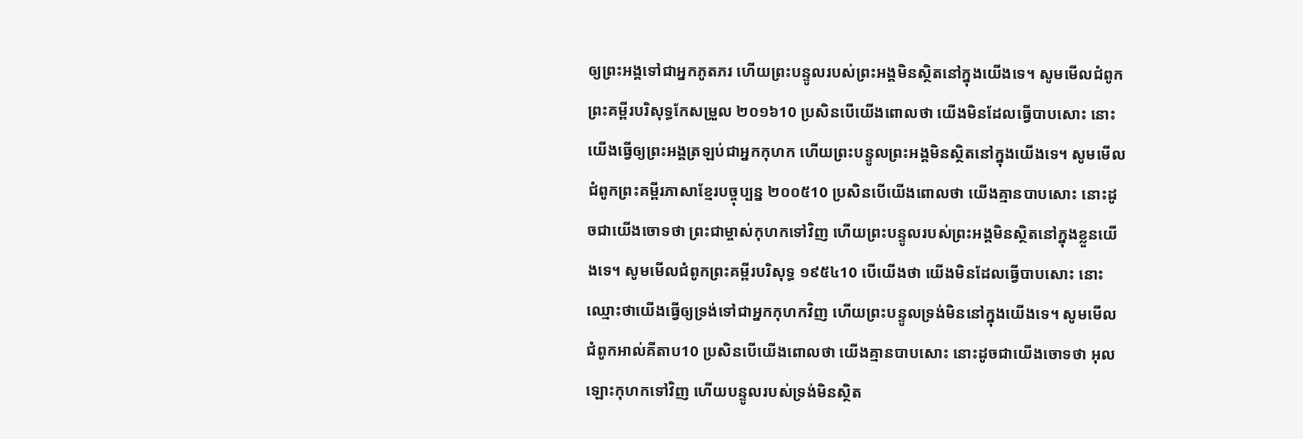ឲ្យព្រះអង្គទៅជាអ្នកភូតភរ ហើយព្រះបន្ទូលរបស់ព្រះអង្គមិនស្ថិតនៅក្នុងយើងទេ។ សូមមើលជំពូកព្រះគម្ពីរបរិសុទ្ធកែសម្រួល ២០១៦10 ប្រសិនបើយើងពោលថា យើងមិនដែលធ្វើបាបសោះ នោះយើងធ្វើឲ្យព្រះអង្គត្រឡប់ជាអ្នកកុហក ហើយព្រះបន្ទូលព្រះអង្គមិនស្ថិតនៅក្នុងយើងទេ។ សូមមើលជំពូកព្រះគម្ពីរភាសាខ្មែរបច្ចុប្បន្ន ២០០៥10 ប្រសិនបើយើងពោលថា យើងគ្មានបាបសោះ នោះដូចជាយើងចោទថា ព្រះជាម្ចាស់កុហកទៅវិញ ហើយព្រះបន្ទូលរបស់ព្រះអង្គមិនស្ថិតនៅក្នុងខ្លួនយើងទេ។ សូមមើលជំពូកព្រះគម្ពីរបរិសុទ្ធ ១៩៥៤10 បើយើងថា យើងមិនដែលធ្វើបាបសោះ នោះឈ្មោះថាយើងធ្វើឲ្យទ្រង់ទៅជាអ្នកកុហកវិញ ហើយព្រះបន្ទូលទ្រង់មិននៅក្នុងយើងទេ។ សូមមើលជំពូកអាល់គីតាប10 ប្រសិនបើយើងពោលថា យើងគ្មានបាបសោះ នោះដូចជាយើងចោទថា អុលឡោះកុហកទៅវិញ ហើយបន្ទូលរបស់ទ្រង់មិនស្ថិត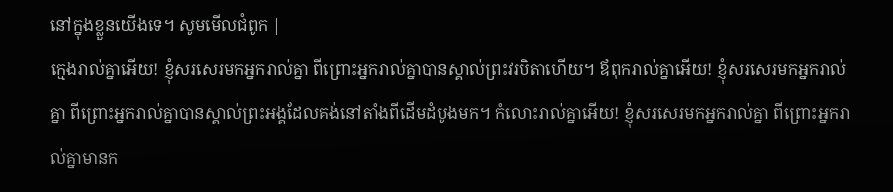នៅក្នុងខ្លួនយើងទេ។ សូមមើលជំពូក |
ក្មេងរាល់គ្នាអើយ! ខ្ញុំសរសេរមកអ្នករាល់គ្នា ពីព្រោះអ្នករាល់គ្នាបានស្គាល់ព្រះវរបិតាហើយ។ ឪពុករាល់គ្នាអើយ! ខ្ញុំសរសេរមកអ្នករាល់គ្នា ពីព្រោះអ្នករាល់គ្នាបានស្គាល់ព្រះអង្គដែលគង់នៅតាំងពីដើមដំបូងមក។ កំលោះរាល់គ្នាអើយ! ខ្ញុំសរសេរមកអ្នករាល់គ្នា ពីព្រោះអ្នករាល់គ្នាមានក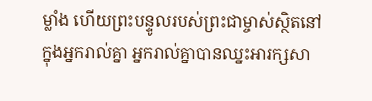ម្លាំង ហើយព្រះបន្ទូលរបស់ព្រះជាម្ចាស់ស្ថិតនៅក្នុងអ្នករាល់គ្នា អ្នករាល់គ្នាបានឈ្នះអារក្សសា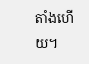តាំងហើយ។